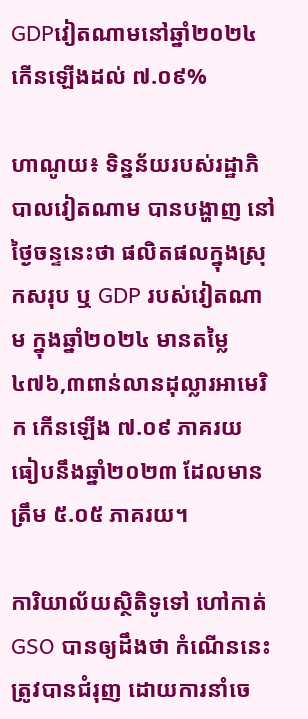GDPវៀតណាមនៅឆ្នាំ២០២៤ កើនឡើងដល់ ៧.០៩%

ហាណូយ៖ ទិន្នន័យរបស់រដ្ឋាភិបាលវៀតណាម បានបង្ហាញ នៅថ្ងៃចន្ទនេះថា ផលិតផលក្នុងស្រុកសរុប ឬ GDP របស់វៀតណាម ក្នុងឆ្នាំ២០២៤ មានតម្លៃ ៤៧៦,៣ពាន់លានដុល្លារអាមេរិក កើនឡើង ៧.០៩ ភាគរយ ធៀបនឹងឆ្នាំ២០២៣ ដែលមានត្រឹម ៥.០៥ ភាគរយ។

ការិយាល័យស្ថិតិទូទៅ ហៅកាត់ GSO បានឲ្យដឹងថា កំណើននេះ ត្រូវបានជំរុញ ដោយការនាំចេ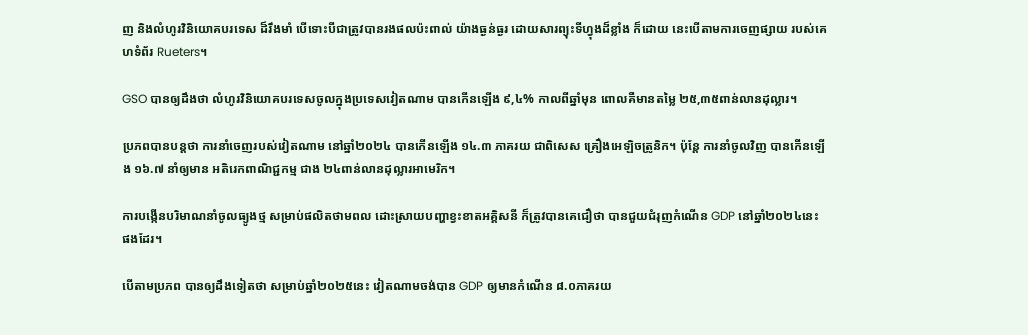ញ និងលំហូរវិនិយោគបរទេស ដ៏រឹងមាំ បើទោះបីជាត្រូវបានរងផលប៉ះពាល់ យ៉ាងធ្ងន់ធ្ងរ ដោយសារព្យុះទីហ្វុងដ៏ខ្លាំង ក៏ដោយ នេះបើតាមការចេញផ្សាយ របស់គេហទំព័រ Rueters។

GSO បានឲ្យដឹងថា លំហូរវិនិយោគបរទេសចូលក្នុងប្រទេសវៀតណាម បានកើនឡើង ៩,៤% កាលពីឆ្នាំមុន ពោលគឺមានតម្លៃ ២៥,៣៥ពាន់លានដុល្លារ។

ប្រភពបានបន្តថា ការនាំចេញរបស់វៀតណាម នៅឆ្នាំ២០២៤ បានកើនឡើង ១៤.៣ ភាគរយ ជាពិសេស គ្រឿងអេឡិចត្រូនិក។ ប៉ុន្តែ ការនាំចូលវិញ បានកើនឡើង ១៦.៧ នាំឲ្យមាន អតិរេកពាណិជ្ជកម្ម ជាង ២៤ពាន់លានដុល្លារអាមេរិក។

ការបង្កើនបរិមាណនាំចូលធ្យូងថ្ម សម្រាប់ផលិតថាមពល ដោះស្រាយបញ្ហាខ្វះខាតអគ្គិសនី ក៏ត្រូវបានគេជឿថា បានជួយជំរុញកំណើន GDP នៅឆ្នាំ២០២៤នេះ ផងដែរ។

បើតាមប្រភព បានឲ្យដឹងទៀតថា សម្រាប់ឆ្នាំ២០២៥នេះ វៀតណាមចង់បាន GDP ឲ្យមានកំណើន ៨.០ភាគរយ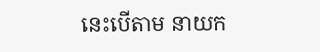នេះបើតាម នាយក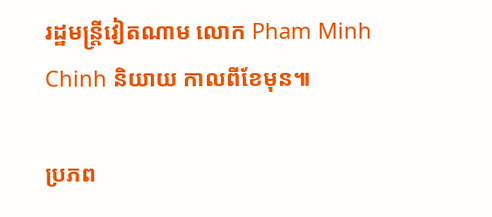រដ្ឋមន្ត្រីវៀតណាម លោក Pham Minh Chinh និយាយ កាលពីខែមុន៕

ប្រភព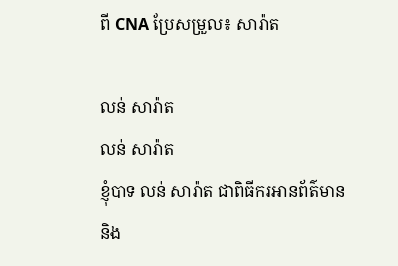ពី CNA ប្រែសម្រួល៖ សារ៉ាត

លន់ សារ៉ាត
លន់ សារ៉ាត
ខ្ញុំបាទ លន់ សារ៉ាត ជាពិធីករអានព័ត៌មាន និង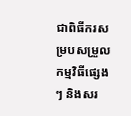ជាពិធីករសម្របសម្រួលកម្មវិធីផ្សេងៗ និងសរ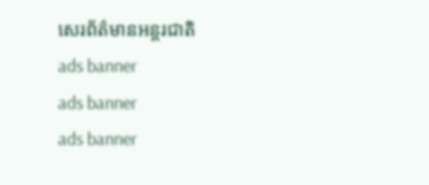សេរព័ត៌មានអន្តរជាតិ
ads banner
ads banner
ads banner